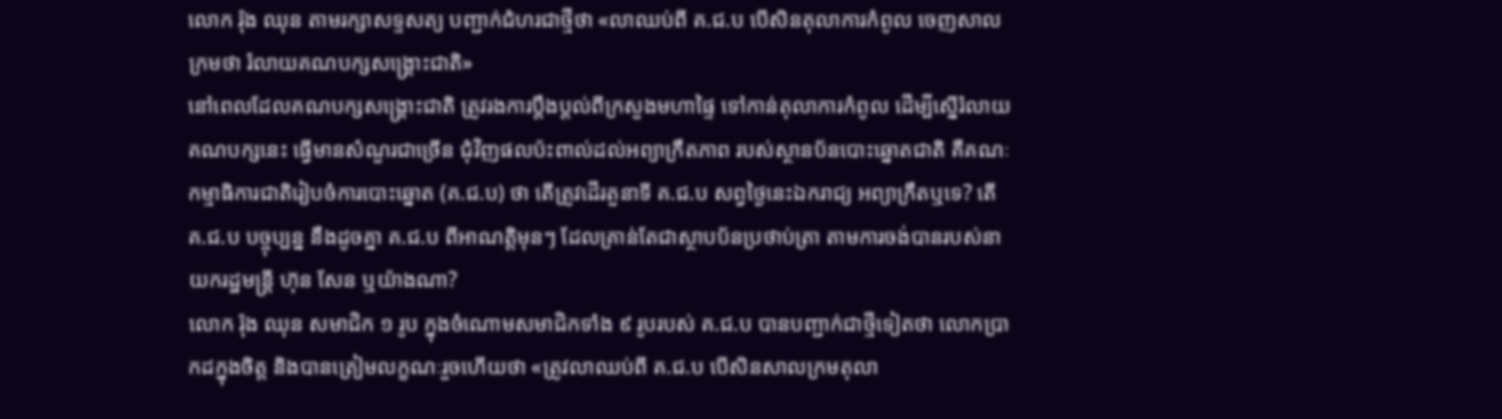លោក រ៉ុង ឈុន តាមរក្សាសទ្ទសត្យ បញ្ជាក់ជំហរជាថ្មីថា «លាឈប់ពី គ.ជ.ប បើសិនតុលាការកំពូល ចេញសាលក្រមថា រំលាយគណបក្សសង្គ្រោះជាតិ»
នៅពេលដែលគណបក្សសង្គ្រោះជាតិ ត្រូវរងការប្តឹងប្តល់ពីក្រសួងមហាផ្ទៃ ទៅកាន់តុលាការកំពូល ដើម្បីស្នើរំលាយគណបក្សនេះ ធ្វើមានសំណួរជាច្រើន ជុំវិញផលប៉ះពាល់ដល់អព្យាក្រឹតភាព របស់ស្ថានប័នបោះឆ្នោតជាតិ គឺគណៈកម្មាធិការជាតិរៀបចំការបោះឆ្នោត (គ.ជ.ប) ថា តើត្រូវដើរតួនាទី គ.ជ.ប សព្វថ្ងៃនេះឯករាជ្យ អព្យាក្រឹតឬទេ? តើ គ.ជ.ប បច្ចុប្បន្ន នឹងដូចគ្នា គ.ជ.ប ពីអាណត្តិមុនៗ ដែលគ្រាន់តែជាស្ថាបប័នប្រថាប់ត្រា តាមការចង់បានរបស់នាយករដ្ឋមន្រ្តី ហ៊ុន សែន ឬយ៉ាងណា?
លោក រ៉ុង ឈុន សមាជិក ១ រូប ក្នុងចំណោមសមាជិកទាំង ៩ រូបរបស់ គ.ជ.ប បានបញ្ជាក់ជាថ្មីទៀតថា លោកប្រាកដក្នុងចិត្ត និងបានត្រៀមលក្ខណៈរួចហើយថា «ត្រូវលាឈប់ពី គ.ជ.ប បើសិនសាលក្រមតុលា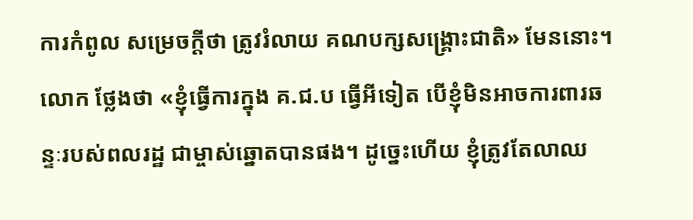ការកំពូល សម្រេចក្តីថា ត្រូវរំលាយ គណបក្សសង្គ្រោះជាតិ» មែននោះ។ លោក ថ្លែងថា «ខ្ញុំធ្វើការក្នុង គ.ជ.ប ធ្វើអីទៀត បើខ្ញុំមិនអាចការពារឆន្ទៈរបស់ពលរដ្ឋ ជាម្ចាស់ឆ្នោតបានផង។ ដូច្នេះហើយ ខ្ញុំត្រូវតែលាឈ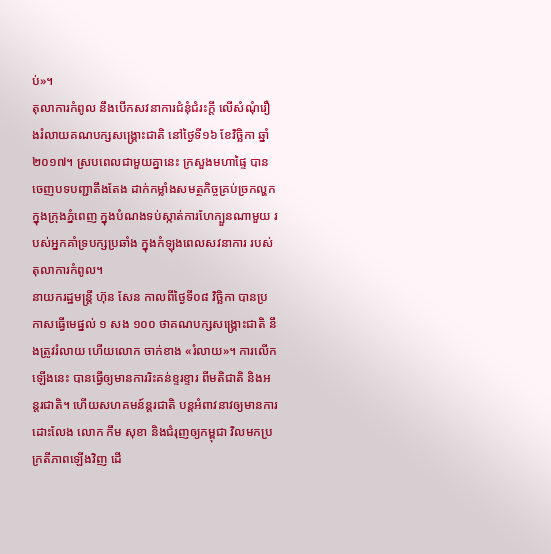ប់»។
តុលាការកំពូល នឹងបើកសវនាការជំនុំជំរះក្តី លើសំណុំរឿងរំលាយគណបក្សសង្គ្រោះជាតិ នៅថ្ងៃទី១៦ ខែវិច្ឆិកា ឆ្នាំ២០១៧។ ស្របពេលជាមួយគ្នានេះ ក្រសួងមហាផ្ទៃ បានចេញបទបញ្ជាតឹងតែង ដាក់កម្លាំងសមត្ថកិច្ចគ្រប់ច្រកល្ហក ក្នុងក្រុងភ្នំពេញ ក្នុងបំណងទប់ស្កាត់ការហែក្បួនណាមួយ របស់អ្នកគាំទ្របក្សប្រឆាំង ក្នុងកំឡុងពេលសវនាការ របស់តុលាការកំពូល។
នាយករដ្ឋមន្រ្តី ហ៊ុន សែន កាលពីថ្ងៃទី០៨ វិច្ឆិកា បានប្រកាសធ្វើមេផ្នល់ ១ សង ១០០ ថាគណបក្សសង្រ្គោះជាតិ នឹងត្រូវរំលាយ ហើយលោក ចាក់ខាង «រំលាយ»។ ការលើកឡើងនេះ បានធ្វើឲ្យមានការរិះគន់ខ្ទរខ្ទារ ពីមតិជាតិ និងអន្តរជាតិ។ ហើយសហគមន៍ន្តរជាតិ បន្តអំពាវនាវឲ្យមានការដោះលែង លោក កឹម សុខា និងជំរុញឲ្យកម្ពុជា វិលមកប្រក្រតីភាពឡើងវិញ ដើ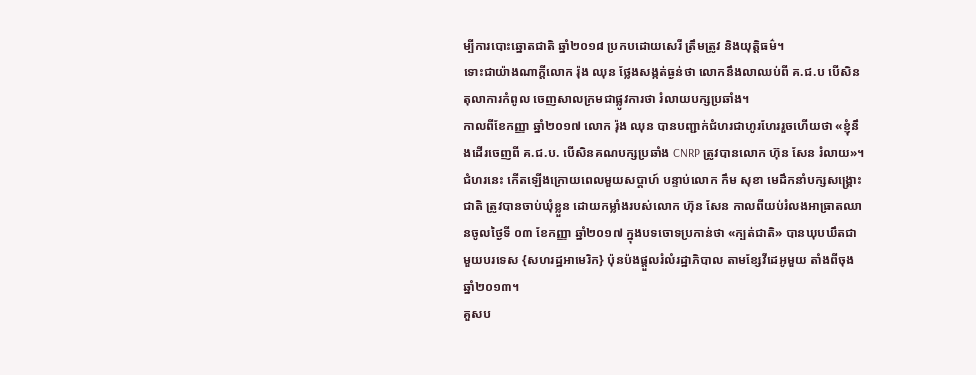ម្បីការបោះឆ្នោតជាតិ ឆ្នាំ២០១៨ ប្រកបដោយសេរី ត្រឹមត្រូវ និងយុត្តិធម៌។
ទោះជាយ៉ាងណាក្តីលោក រ៉ុង ឈុន ថ្លែងសង្កត់ធ្ងន់ថា លោកនឹងលាឈប់ពី គ.ជ.ប បើសិនតុលាការកំពូល ចេញសាលក្រមជាផ្លូវការថា រំលាយបក្សប្រឆាំង។
កាលពីខែកញ្ញា ឆ្នាំ២០១៧ លោក រ៉ុង ឈុន បានបញ្ជាក់ជំហរជាហូរហែររួចហើយថា «ខ្ញុំនឹងដើរចេញពី គ.ជ.ប. បើសិនគណបក្សប្រឆាំង CNRP ត្រូវបានលោក ហ៊ុន សែន រំលាយ»។ ជំហរនេះ កើតឡើងក្រោយពេលមួយសប្តាហ៍ បន្ទាប់លោក កឹម សុខា មេដឹកនាំបក្សសង្គ្រោះជាតិ ត្រូវបានចាប់ឃុំខ្លួន ដោយកម្លាំងរបស់លោក ហ៊ុន សែន កាលពីយប់រំលងអាធ្រាតឈានចូលថ្ងៃទី ០៣ ខែកញ្ញា ឆ្នាំ២០១៧ ក្នុងបទចោទប្រកាន់ថា «ក្បត់ជាតិ» បានឃុបឃឹតជាមួយបរទេស {សហរដ្ឋអាមេរិក} ប៉ុនប៉ងផ្តួលរំលំរដ្ឋាភិបាល តាមខ្សែវីដេអូមួយ តាំងពីចុងឆ្នាំ២០១៣។
គួសប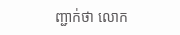ញ្ជាក់ថា លោក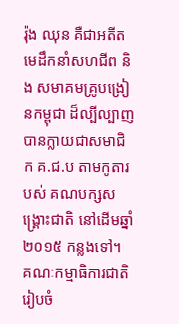រ៉ុង ឈុន គឺជាអតីតមេដឹកនាំសហជីព និង សមាគមគ្រូបង្រៀនកម្ពុជា ដ៏ល្បីល្បាញ បានក្លាយជាសមាជិក គ.ជ.ប តាមកូតារបស់ គណបក្សសង្គ្រោះជាតិ នៅដើមឆ្នាំ២០១៥ កន្លងទៅ។
គណៈកម្មាធិការជាតិរៀបចំ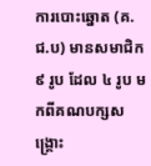ការបោះឆ្នោត (គ.ជ.ប) មានសមាជិក ៩ រូប ដែល ៤ រូប មកពីគណបក្សសង្គ្រោះ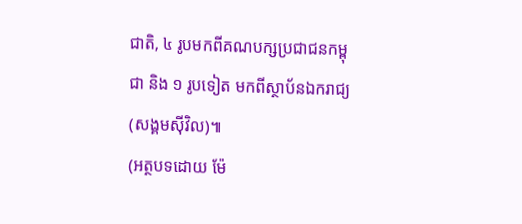ជាតិ, ៤ រូបមកពីគណបក្សប្រជាជនកម្ពុជា និង ១ រូបទៀត មកពីស្ថាប័នឯករាជ្យ (សង្គមស៊ីវិល)៕
(អត្ថបទដោយ ម៉ែ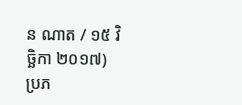ន ណាត / ១៥ វិច្ឆិកា ២០១៧)
ប្រភ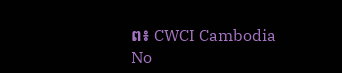ព៖ CWCI Cambodia
No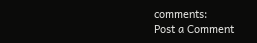comments:
Post a Comment